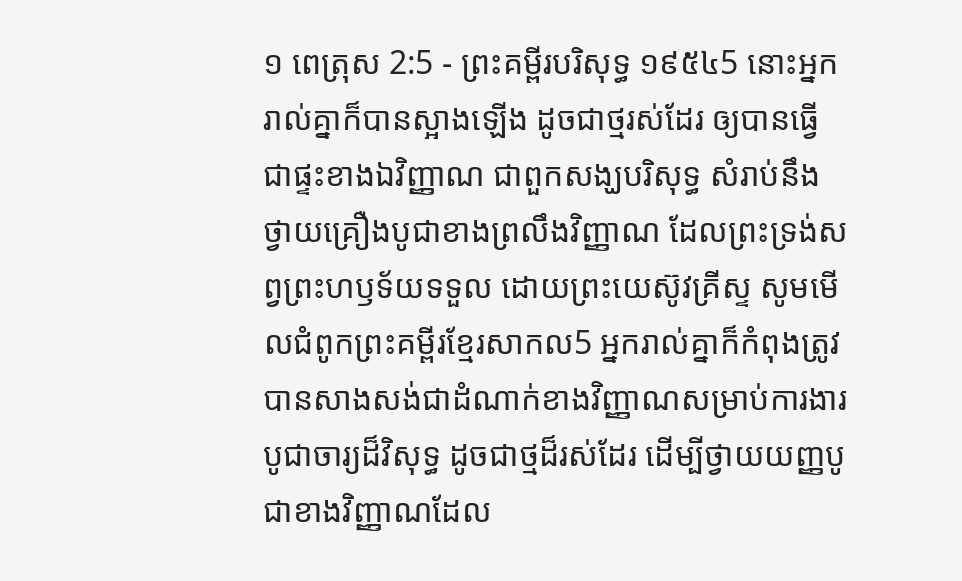១ ពេត្រុស 2:5 - ព្រះគម្ពីរបរិសុទ្ធ ១៩៥៤5 នោះអ្នករាល់គ្នាក៏បានស្អាងឡើង ដូចជាថ្មរស់ដែរ ឲ្យបានធ្វើជាផ្ទះខាងឯវិញ្ញាណ ជាពួកសង្ឃបរិសុទ្ធ សំរាប់នឹងថ្វាយគ្រឿងបូជាខាងព្រលឹងវិញ្ញាណ ដែលព្រះទ្រង់សព្វព្រះហឫទ័យទទួល ដោយព្រះយេស៊ូវគ្រីស្ទ សូមមើលជំពូកព្រះគម្ពីរខ្មែរសាកល5 អ្នករាល់គ្នាក៏កំពុងត្រូវបានសាងសង់ជាដំណាក់ខាងវិញ្ញាណសម្រាប់ការងារបូជាចារ្យដ៏វិសុទ្ធ ដូចជាថ្មដ៏រស់ដែរ ដើម្បីថ្វាយយញ្ញបូជាខាងវិញ្ញាណដែល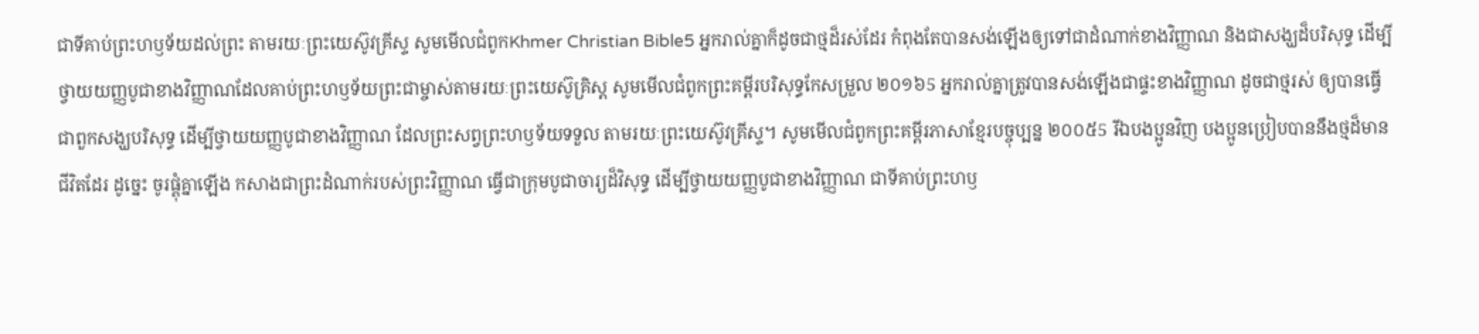ជាទីគាប់ព្រះហឫទ័យដល់ព្រះ តាមរយៈព្រះយេស៊ូវគ្រីស្ទ សូមមើលជំពូកKhmer Christian Bible5 អ្នករាល់គ្នាក៏ដូចជាថ្មដ៏រស់ដែរ កំពុងតែបានសង់ឡើងឲ្យទៅជាដំណាក់ខាងវិញ្ញាណ និងជាសង្ឃដ៏បរិសុទ្ធ ដើម្បីថ្វាយយញ្ញបូជាខាងវិញ្ញាណដែលគាប់ព្រះហឫទ័យព្រះជាម្ចាស់តាមរយៈព្រះយេស៊ូគ្រិស្ដ សូមមើលជំពូកព្រះគម្ពីរបរិសុទ្ធកែសម្រួល ២០១៦5 អ្នករាល់គ្នាត្រូវបានសង់ឡើងជាផ្ទះខាងវិញ្ញាណ ដូចជាថ្មរស់ ឲ្យបានធ្វើជាពួកសង្ឃបរិសុទ្ធ ដើម្បីថ្វាយយញ្ញបូជាខាងវិញ្ញាណ ដែលព្រះសព្វព្រះហឫទ័យទទួល តាមរយៈព្រះយេស៊ូវគ្រីស្ទ។ សូមមើលជំពូកព្រះគម្ពីរភាសាខ្មែរបច្ចុប្បន្ន ២០០៥5 រីឯបងប្អូនវិញ បងប្អូនប្រៀបបាននឹងថ្មដ៏មានជីវិតដែរ ដូច្នេះ ចូរផ្គុំគ្នាឡើង កសាងជាព្រះដំណាក់របស់ព្រះវិញ្ញាណ ធ្វើជាក្រុមបូជាចារ្យដ៏វិសុទ្ធ ដើម្បីថ្វាយយញ្ញបូជាខាងវិញ្ញាណ ជាទីគាប់ព្រះហឫ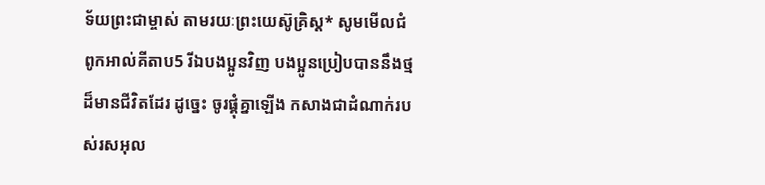ទ័យព្រះជាម្ចាស់ តាមរយៈព្រះយេស៊ូគ្រិស្ត* សូមមើលជំពូកអាល់គីតាប5 រីឯបងប្អូនវិញ បងប្អូនប្រៀបបាននឹងថ្មដ៏មានជីវិតដែរ ដូច្នេះ ចូរផ្គុំគ្នាឡើង កសាងជាដំណាក់របស់រសអុល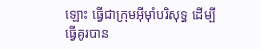ឡោះ ធ្វើជាក្រុមអ៊ីមុាំបរិសុទ្ធ ដើម្បីធ្វើគូរបាន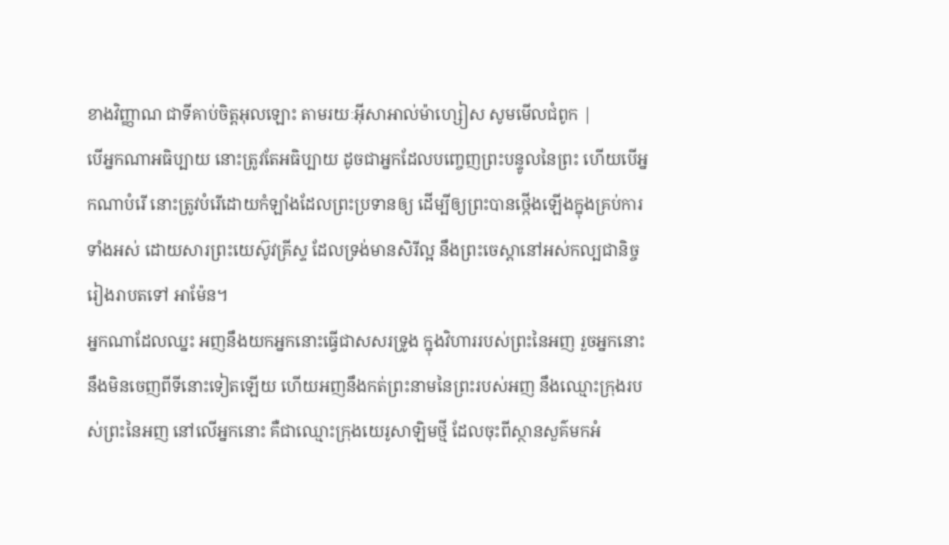ខាងវិញ្ញាណ ជាទីគាប់ចិត្តអុលឡោះ តាមរយៈអ៊ីសាអាល់ម៉ាហ្សៀស សូមមើលជំពូក |
បើអ្នកណាអធិប្បាយ នោះត្រូវតែអធិប្បាយ ដូចជាអ្នកដែលបញ្ចេញព្រះបន្ទូលនៃព្រះ ហើយបើអ្នកណាបំរើ នោះត្រូវបំរើដោយកំឡាំងដែលព្រះប្រទានឲ្យ ដើម្បីឲ្យព្រះបានថ្កើងឡើងក្នុងគ្រប់ការទាំងអស់ ដោយសារព្រះយេស៊ូវគ្រីស្ទ ដែលទ្រង់មានសិរីល្អ នឹងព្រះចេស្តានៅអស់កល្បជានិច្ចរៀងរាបតទៅ អាម៉ែន។
អ្នកណាដែលឈ្នះ អញនឹងយកអ្នកនោះធ្វើជាសសរទ្រូង ក្នុងវិហាររបស់ព្រះនៃអញ រួចអ្នកនោះនឹងមិនចេញពីទីនោះទៀតឡើយ ហើយអញនឹងកត់ព្រះនាមនៃព្រះរបស់អញ នឹងឈ្មោះក្រុងរបស់ព្រះនៃអញ នៅលើអ្នកនោះ គឺជាឈ្មោះក្រុងយេរូសាឡិមថ្មី ដែលចុះពីស្ថានសួគ៌មកអំ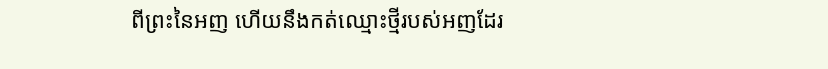ពីព្រះនៃអញ ហើយនឹងកត់ឈ្មោះថ្មីរបស់អញដែរ